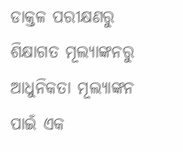ଡାକ୍ତଳ ପରୀକ୍ଷଣରୁ ଶିକ୍ଷାଗତ ମୂଲ୍ୟାଙ୍କନରୁ ଆଧୁନିକତା ମୂଲ୍ୟାଙ୍କନ ପାଇଁ ଏକ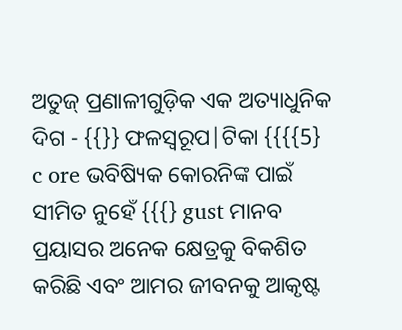ଅତୁଜ୍ ପ୍ରଣାଳୀଗୁଡ଼ିକ ଏକ ଅତ୍ୟାଧୁନିକ ଦିଗ - {{}} ଫଳସ୍ୱରୂପ|ଟିକା {{{{5} c ore ଭବିଷ୍ୟିକ କୋରନିଙ୍କ ପାଇଁ ସୀମିତ ନୁହେଁ {{{} gust ମାନବ ପ୍ରୟାସର ଅନେକ କ୍ଷେତ୍ରକୁ ବିକଶିତ କରିଛି ଏବଂ ଆମର ଜୀବନକୁ ଆକୃଷ୍ଟ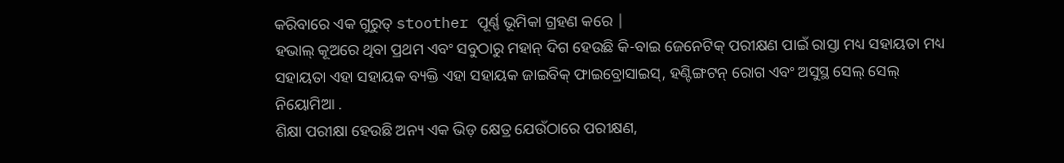କରିବାରେ ଏକ ଗୁରୁତ୍ stoother ପୂର୍ଣ୍ଣ ଭୂମିକା ଗ୍ରହଣ କରେ |
ହଭାଲ୍ କୂଅରେ ଥିବା ପ୍ରଥମ ଏବଂ ସବୁଠାରୁ ମହାନ୍ ଦିଗ ହେଉଛି କି-ବାଇ ଜେନେଟିକ୍ ପରୀକ୍ଷଣ ପାଇଁ ରାସ୍ତା ମଧ୍ୟ ସହାୟତା ମଧ୍ୟ ସହାୟତା ଏହା ସହାୟକ ବ୍ୟକ୍ତି ଏହା ସହାୟକ ଜାଇବିକ୍ ଫାଇବ୍ରୋସାଇସ୍, ହଣ୍ଟିଙ୍ଗଟନ୍ ରୋଗ ଏବଂ ଅସୁସ୍ଥ ସେଲ୍ ସେଲ୍ ନିୟୋମିଆ .
ଶିକ୍ଷା ପରୀକ୍ଷା ହେଉଛି ଅନ୍ୟ ଏକ ଭିଡ଼ କ୍ଷେତ୍ର ଯେଉଁଠାରେ ପରୀକ୍ଷଣ,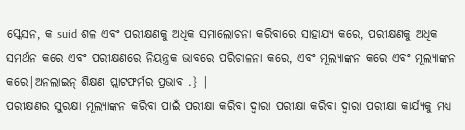ସ୍କେସନ, କ suid ଶଳ ଏବଂ ପରୀକ୍ଷଣକୁ ଅଧିକ ସମାଲୋଚନା କରିବାରେ ସାହାଯ୍ୟ କରେ, ପରୀକ୍ଷଣକୁ ଅଧିକ ସମର୍ଥନ କରେ ଏବଂ ପରୀକ୍ଷଣରେ ନିୟନ୍ତ୍ରକ ଭାବରେ ପରିଚାଳନା କରେ, ଏବଂ ମୂଲ୍ୟାଙ୍କନ କରେ ଏବଂ ମୂଲ୍ୟାଙ୍କନ କରେ|ଅନଲାଇନ୍ ଶିକ୍ଷଣ ପ୍ଲାଟଫର୍ମର ପ୍ରଭାବ .} |
ପରୀକ୍ଷଣର ସୁରକ୍ଷା ମୂଲ୍ୟାଙ୍କନ କରିବା ପାଇଁ ପରୀକ୍ଷା କରିବା ଦ୍ୱାରା ପରୀକ୍ଷା କରିବା ଦ୍ୱାରା ପରୀକ୍ଷା କାର୍ଯ୍ୟକୁ ମଧ୍ୟ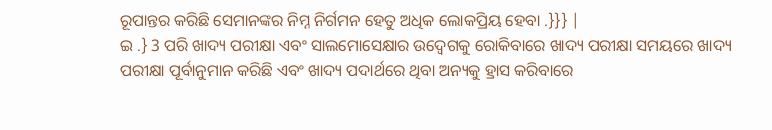ରୂପାନ୍ତର କରିଛି ସେମାନଙ୍କର ନିମ୍ନ ନିର୍ଗମନ ହେତୁ ଅଧିକ ଲୋକପ୍ରିୟ ହେବା .}}} |
ଇ .} 3 ପରି ଖାଦ୍ୟ ପରୀକ୍ଷା ଏବଂ ସାଲମୋସେକ୍ଷାର ଉଦ୍ବେଗକୁ ରୋକିବାରେ ଖାଦ୍ୟ ପରୀକ୍ଷା ସମୟରେ ଖାଦ୍ୟ ପରୀକ୍ଷା ପୂର୍ବାନୁମାନ କରିଛି ଏବଂ ଖାଦ୍ୟ ପଦାର୍ଥରେ ଥିବା ଅନ୍ୟକୁ ହ୍ରାସ କରିବାରେ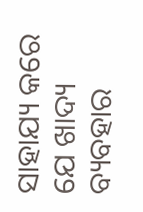ସାହାଯ୍ୟ କରେ ଯେ ଖାଦ୍ୟ ବ୍ୟବହାର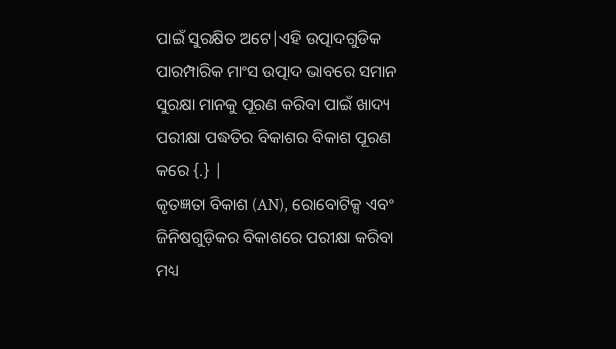ପାଇଁ ସୁରକ୍ଷିତ ଅଟେ|ଏହି ଉତ୍ପାଦଗୁଡିକ ପାରମ୍ପାରିକ ମାଂସ ଉତ୍ପାଦ ଭାବରେ ସମାନ ସୁରକ୍ଷା ମାନକୁ ପୂରଣ କରିବା ପାଇଁ ଖାଦ୍ୟ ପରୀକ୍ଷା ପଦ୍ଧତିର ବିକାଶର ବିକାଶ ପୂରଣ କରେ {.} |
କୃତଜ୍ଞତା ବିକାଶ (AN), ରୋବୋଟିକ୍ସ ଏବଂ ଜିନିଷଗୁଡ଼ିକର ବିକାଶରେ ପରୀକ୍ଷା କରିବା ମଧ୍ୟ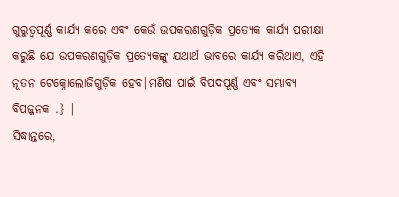ଗୁରୁତ୍ୱପୂର୍ଣ୍ଣ କାର୍ଯ୍ୟ କରେ ଏବଂ କେଉଁ ଉପକରଣଗୁଡ଼ିକ ପ୍ରତ୍ୟେକ କାର୍ଯ୍ୟ ପରୀକ୍ଷା କରୁଛି ଯେ ଉପକରଣଗୁଡ଼ିକ ପ୍ରତ୍ୟେକଙ୍କୁ ଯଥାର୍ଥ ଭାବରେ କାର୍ଯ୍ୟ କରିଥାଏ, ଏହି ନୂତନ ଟେକ୍ନୋଲୋଜିଗୁଡ଼ିକ ହେବ|ମଣିଷ ପାଇଁ ବିପଦପୂର୍ଣ୍ଣ ଏବଂ ସମ୍ଭାବ୍ୟ ବିପଜ୍ଜନକ .} |
ସିଦ୍ଧାନ୍ତରେ,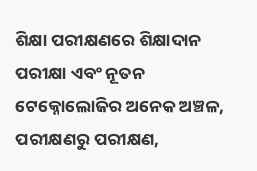ଶିକ୍ଷା ପରୀକ୍ଷଣରେ ଶିକ୍ଷାଦାନ ପରୀକ୍ଷା ଏବଂ ନୂତନ ଟେକ୍ନୋଲୋଜିର ଅନେକ ଅଞ୍ଚଳ, ପରୀକ୍ଷଣରୁ ପରୀକ୍ଷଣ,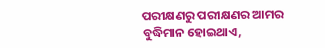ପରୀକ୍ଷଣରୁ ପରୀକ୍ଷଣର ଆମର ବୁଦ୍ଧିମାନ ହୋଇଥାଏ,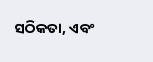ସଠିକତା, ଏବଂ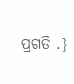ପ୍ରଗତି .}